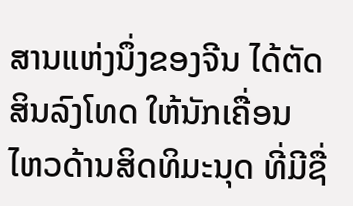ສານແຫ່ງນຶ່ງຂອງຈີນ ໄດ້ຕັດສິນລົງໂທດ ໃຫ້ນັກເຄື່ອນ
ໄຫວດ້ານສິດທິມະນຸດ ທີ່ມີຊື່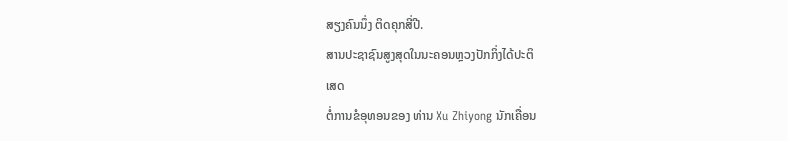ສຽງຄົນນຶ່ງ ຕິດຄຸກສີ່ປີ.
ສານປະຊາຊົນສູງສຸດໃນນະຄອນຫຼວງປັກກິ່ງໄດ້ປະຕິ
ເສດ
ຕໍ່ການຂໍອຸທອນຂອງ ທ່ານ Xu Zhiyong ນັກເຄື່ອນ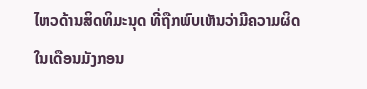ໄຫວດ້ານສິດທິມະນຸດ ທີ່ຖືກພົບເຫັນວ່າມີຄວາມຜິດ
ໃນເດືອນມັງກອນ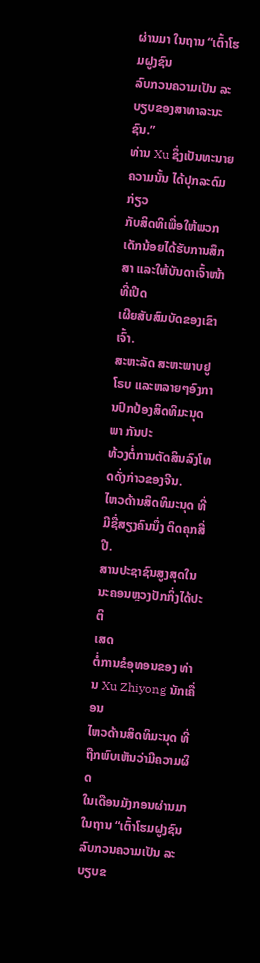ຜ່ານມາ ໃນຖານ “ເຕົ້າໂຮມຝູງຊົນ
ລົບກວນຄວາມເປັນ ລະບຽບຂອງສາທາລະນະຊົນ.”
ທ່ານ Xu ຊຶ່ງເປັນທະນາຍຄວາມນັ້ນ ໄດ້ປຸກລະດົມກ່ຽວ
ກັບສິດທິເພື່ອໃຫ້ພວກ ເດັກນ້ອຍໄດ້ຮັບການສຶກສາ ແລະໃຫ້ບັນດາເຈົ້າໜ້າທີ່ເປີດ
ເຜີຍສັບສົມບັດຂອງເຂົາເຈົ້າ.
ສະຫະລັດ ສະຫະພາບຢູໂຣບ ແລະຫລາຍໆອົງການປົກປ້ອງສິດທິມະນຸດ ພາ ກັນປະ
ທ້ວງຕໍ່ການຕັດສິນລົງໂທດດັ່ງກ່າວຂອງຈີນ.
ໄຫວດ້ານສິດທິມະນຸດ ທີ່ມີຊື່ສຽງຄົນນຶ່ງ ຕິດຄຸກສີ່ປີ.
ສານປະຊາຊົນສູງສຸດໃນນະຄອນຫຼວງປັກກິ່ງໄດ້ປະຕິ
ເສດ
ຕໍ່ການຂໍອຸທອນຂອງ ທ່ານ Xu Zhiyong ນັກເຄື່ອນ
ໄຫວດ້ານສິດທິມະນຸດ ທີ່ຖືກພົບເຫັນວ່າມີຄວາມຜິດ
ໃນເດືອນມັງກອນຜ່ານມາ ໃນຖານ “ເຕົ້າໂຮມຝູງຊົນ
ລົບກວນຄວາມເປັນ ລະບຽບຂ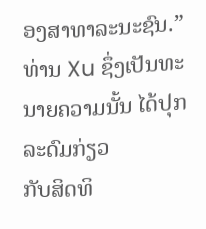ອງສາທາລະນະຊົນ.”
ທ່ານ Xu ຊຶ່ງເປັນທະນາຍຄວາມນັ້ນ ໄດ້ປຸກລະດົມກ່ຽວ
ກັບສິດທິ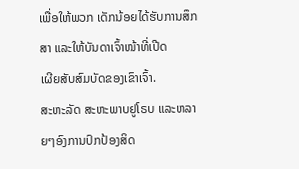ເພື່ອໃຫ້ພວກ ເດັກນ້ອຍໄດ້ຮັບການສຶກສາ ແລະໃຫ້ບັນດາເຈົ້າໜ້າທີ່ເປີດ
ເຜີຍສັບສົມບັດຂອງເຂົາເຈົ້າ.
ສະຫະລັດ ສະຫະພາບຢູໂຣບ ແລະຫລາຍໆອົງການປົກປ້ອງສິດ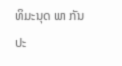ທິມະນຸດ ພາ ກັນປະ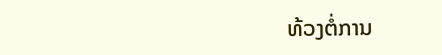ທ້ວງຕໍ່ການ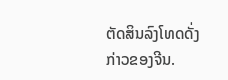ຕັດສິນລົງໂທດດັ່ງກ່າວຂອງຈີນ.